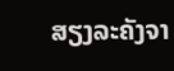ສຽງລະຄັງຈາ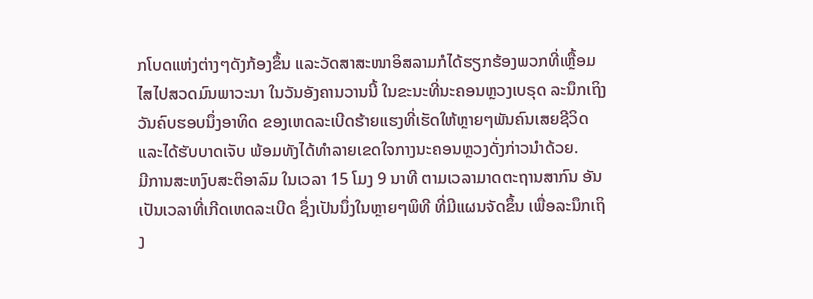ກໂບດແຫ່ງຕ່າງໆດັງກ້ອງຂຶ້ນ ແລະວັດສາສະໜາອິສລາມກໍໄດ້ຮຽກຮ້ອງພວກທີ່ເຫຼື້ອມໄສໄປສວດມົນພາວະນາ ໃນວັນອັງຄານວານນີ້ ໃນຂະນະທີ່ນະຄອນຫຼວງເບຣຸດ ລະນຶກເຖິງວັນຄົບຮອບນຶ່ງອາທິດ ຂອງເຫດລະເບີດຮ້າຍແຮງທີ່ເຮັດໃຫ້ຫຼາຍໆພັນຄົນເສຍຊີວິດ ແລະໄດ້ຮັບບາດເຈັບ ພ້ອມທັງໄດ້ທຳລາຍເຂດໃຈກາງນະຄອນຫຼວງດັ່ງກ່າວນຳດ້ວຍ.
ມີການສະຫງົບສະຕິອາລົມ ໃນເວລາ 15 ໂມງ 9 ນາທີ ຕາມເວລາມາດຕະຖານສາກົນ ອັນເປັນເວລາທີ່ເກີດເຫດລະເບີດ ຊຶ່ງເປັນນຶ່ງໃນຫຼາຍໆພິທີ ທີ່ມີແຜນຈັດຂຶ້ນ ເພື່ອລະນຶກເຖິງ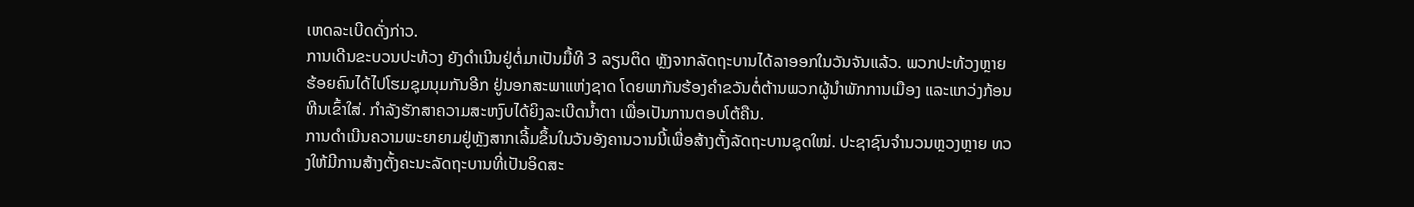ເຫດລະເບີດດັ່ງກ່າວ.
ການເດີນຂະບວນປະທ້ວງ ຍັງດຳເນີນຢູ່ຕໍ່ມາເປັນມື້ທີ 3 ລຽນຕິດ ຫຼັງຈາກລັດຖະບານໄດ້ລາອອກໃນວັນຈັນແລ້ວ. ພວກປະທ້ວງຫຼາຍຮ້ອຍຄົນໄດ້ໄປໂຮມຊຸມນຸມກັນອີກ ຢູ່ນອກສະພາແຫ່ງຊາດ ໂດຍພາກັນຮ້ອງຄຳຂວັນຕໍ່ຕ້ານພວກຜູ້ນຳພັກການເມືອງ ແລະແກວ່ງກ້ອນຫີນເຂົ້າໃສ່. ກຳລັງຮັກສາຄວາມສະຫງົບໄດ້ຍິງລະເບີດນ້ຳຕາ ເພື່ອເປັນການຕອບໂຕ້ຄືນ.
ການດຳເນີນຄວາມພະຍາຍາມຢູ່ຫຼັງສາກເລີ້ມຂຶ້ນໃນວັນອັງຄານວານນີ້ເພື່ອສ້າງຕັ້ງລັດຖະບານຊຸດໃໝ່. ປະຊາຊົນຈຳນວນຫຼວງຫຼາຍ ທວງໃຫ້ມີການສ້າງຕັ້ງຄະນະລັດຖະບານທີ່ເປັນອິດສະ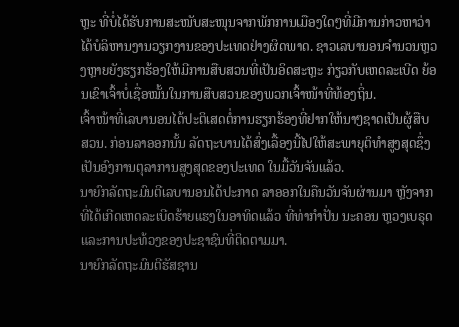ຫຼະ ທີ່ບໍ່ໄດ້ຮັບການສະໜັບສະໜຸນຈາກພັກການເມືອງໃດໆທີ່ມີການກ່າວຫາວ່າໄດ້ບໍລິຫານງານວຽກງານຂອງປະເທດຢ່າງຜິດພາດ. ຊາວເລບານອນຈຳນວນຫຼວງຫຼາຍຍັງຮຽກຮ້ອງໃຫ້ມີການສືບສວນທີ່ເປັນອິດສະຫຼະ ກ່ຽວກັບເຫດລະເບີດ ຍ້ອນເຂົາເຈົ້າບໍ່ເຊື່ອໝັ້ນໃນການສືບສວນຂອງພວກເຈົ້າໜ້າທີ່ທ້ອງຖິ່ນ.
ເຈົ້າໜ້າທີ່ເລບານອນໄດ້ປະຕິເສດຕໍ່ການຮຽກຮ້ອງທີ່ຢາກໃຫ້ນາໆຊາດເປັນຜູ້ສືບ ສວນ. ກ່ອນລາອອກນັ້ນ ລັດຖະບານໄດ້ສົ່ງເລື້ອງນີ້ໄປໃຫ້ສະພາຍຸຕິທຳສູງສຸດຊຶ່ງເປັນອົງການຕຸລາການສູງສຸດຂອງປະເທດ ໃນມື້ວັນຈັນແລ້ວ.
ນາຍົກລັດຖະມົນຕີເລບານອນໄດ້ປະກາດ ລາອອກໃນຄືນວັນຈັນຜ່ານມາ ຫຼັງຈາກທີ່ໄດ້ເກີດເຫດລະເບີດຮ້າຍແຮງໃນອາທິດແລ້ວ ທີ່ທ່າກຳປັ່ນ ນະຄອນ ຫຼວງເບຣຸດ ແລະການປະທ້ວງຂອງປະຊາຊົນທີ່ຕິດຕາມມາ.
ນາຍົກລັດຖະມົນຕີຮັສຊານ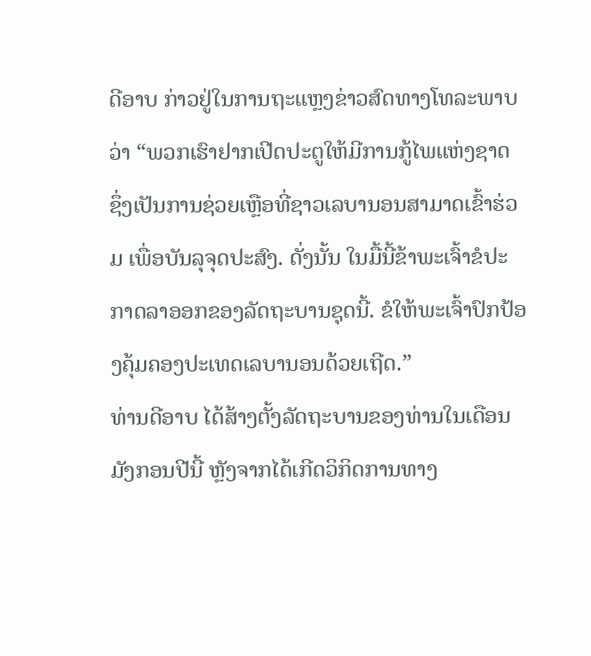ດີອາບ ກ່າວຢູ່ໃນການຖະແຫຼງຂ່າວສົດທາງໂທລະພາບວ່າ “ພວກເຮົາຢາກເປີດປະຕູໃຫ້ມີການກູ້ໄພແຫ່ງຊາດ ຊຶ່ງເປັນການຊ່ວຍເຫຼືອທີ່ຊາວເລບານອນສາມາດເຂົ້າຮ່ວມ ເພື່ອບັນລຸຈຸດປະສົງ. ດັ່ງນັ້ນ ໃນມື້ນີ້ຂ້າພະເຈົ້າຂໍປະກາດລາອອກຂອງລັດຖະບານຊຸດນີ້. ຂໍໃຫ້ພະເຈົ້າປົກປ້ອງຄຸ້ມຄອງປະເທດເລບານອນດ້ວຍເຖີດ.”
ທ່ານດີອາບ ໄດ້ສ້າງຕັ້ງລັດຖະບານຂອງທ່ານໃນເດືອນມັງກອນປີນີ້ ຫຼັງຈາກໄດ້ເກີດວິກິດການທາງ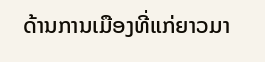ດ້ານການເມືອງທີ່ແກ່ຍາວມາ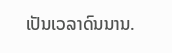ເປັນເວລາດົນນານ.